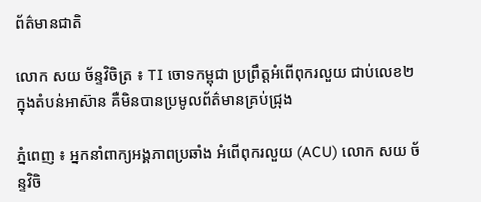ព័ត៌មានជាតិ

លោក សយ ច័ន្ទវិចិត្រ ៖ TI ចោទកម្ពុជា ប្រព្រឹត្តអំពើពុករលួយ ជាប់លេខ២ ក្នុងតំបន់អាស៊ាន គឺមិនបានប្រមូលព័ត៌មានគ្រប់ជ្រុង

ភ្នំពេញ ៖ អ្នកនាំពាក្យអង្គភាពប្រឆាំង អំពើពុករលួយ (ACU) លោក សយ ច័ន្ទវិចិ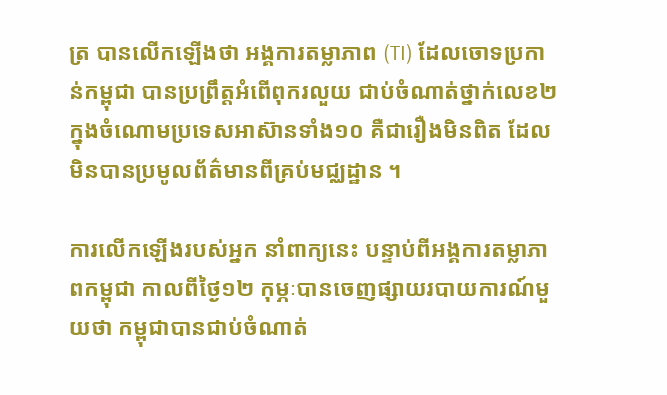ត្រ បានលើកឡើងថា អង្គការតម្លាភាព (TI) ដែលចោទប្រកាន់កម្ពុជា បានប្រព្រឹត្តអំពើពុករលួយ ជាប់ចំណាត់ថ្នាក់លេខ២ ក្នុងចំណោមប្រទេសអាស៊ានទាំង១០ គឺជារឿងមិនពិត ដែលមិនបានប្រមូលព័ត៌មានពីគ្រប់មជ្ឈដ្ឋាន ។

ការលើកឡើងរបស់អ្នក នាំពាក្យនេះ បន្ទាប់ពីអង្គការតម្លាភាពកម្ពុជា កាលពីថ្ងៃ១២ កុម្ភៈបានចេញផ្សាយរបាយការណ៍មួយថា កម្ពុជាបានជាប់ចំណាត់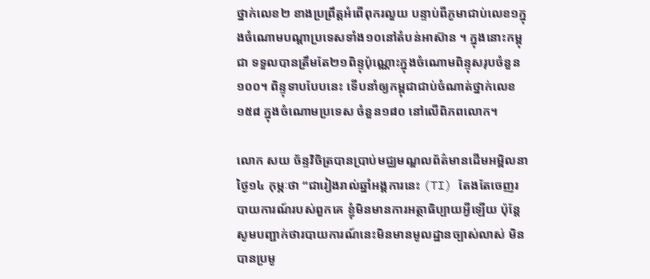ថ្នាក់លេខ២ ខាងប្រព្រឹត្តអំពើពុករលួយ បន្ទាប់ពីភូមាជាប់លេខ១ក្នុងចំណោមបណ្តាប្រទេសទាំង១០នៅតំបន់អាស៊ាន ។ ក្នុងនោះកម្ពុជា ទទួលបានត្រឹមតែ២១ពិន្ទុប៉ុណ្ណោះក្នុងចំណោមពិន្ទុសរុបចំនួន១០០។ ពិន្ទុទាបបែបនេះ ទើបនាំឲ្យកម្ពុជាជាប់ចំណាត់ថ្នាក់លេខ១៥៨ ក្នុងចំណោមប្រទេស ចំនួន១៨០ នៅលើពិភពលោក។

លោក សយ ច័ន្ទវិចិត្របានប្រាប់មជ្ឈមណ្ឌលព័ត៌មានដើមអម្ពិលនាថ្ងៃ១៤ កុម្ភៈថា “ជារៀងរាល់ឆ្នាំអង្គការនេះ (TI) តែងតែចេញរបាយការណ៍របស់ពួកគេ ខ្ញុំមិនមានការអត្ថាធិប្បាយអ្វីឡើយ ប៉ុន្តែសូមបញ្ជាក់ថារបាយការណ៍នេះមិនមានមូលដ្ឋានច្បាស់លាស់ មិនបានប្រមូ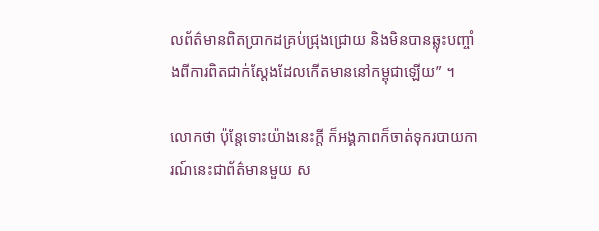លព័ត៌មានពិតប្រាកដគ្រប់ជ្រុងជ្រោយ និងមិនបានឆ្លុះបញ្ចាំងពីការពិតជាក់ស្តែងដែលកើតមាននៅកម្ពុជាឡើយ” ។

លោកថា ប៉ុន្តែទោះយ៉ាងនេះក្តី ក៏អង្គភាពក៏ចាត់ទុករបាយការណ៍នេះជាព័ត៌មានមួយ ស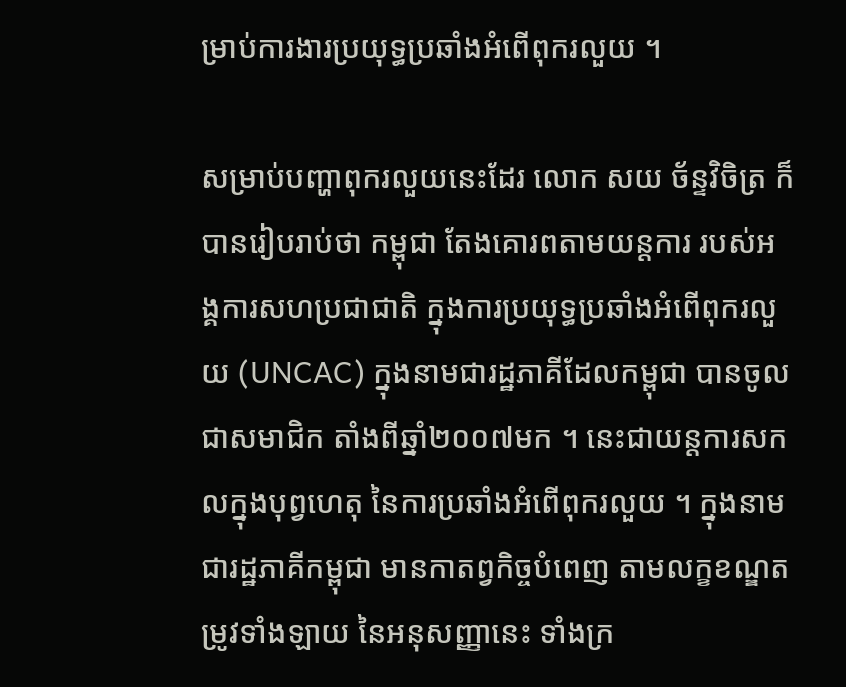ម្រាប់ការងារប្រយុទ្ធប្រឆាំងអំពើពុករលួយ ។

សម្រាប់បញ្ហាពុករលួយនេះដែរ លោក សយ ច័ន្ទវិចិត្រ ក៏បានរៀបរាប់ថា កម្ពុជា តែងគោរពតាមយន្តការ របស់អង្គការសហប្រជាជាតិ ក្នុងការប្រយុទ្ធប្រឆាំងអំពើពុករលួយ (UNCAC) ក្នុងនាមជារដ្ឋភាគីដែលកម្ពុជា បានចូលជាសមាជិក តាំងពីឆ្នាំ២០០៧មក ។ នេះជាយន្តការសកលក្នុងបុព្វហេតុ នៃការប្រឆាំងអំពើពុករលួយ ។ ក្នុងនាមជារដ្ឋភាគីកម្ពុជា មានកាតព្វកិច្ចបំពេញ តាមលក្ខខណ្ឌតម្រូវទាំងឡាយ នៃអនុសញ្ញានេះ ទាំងក្រ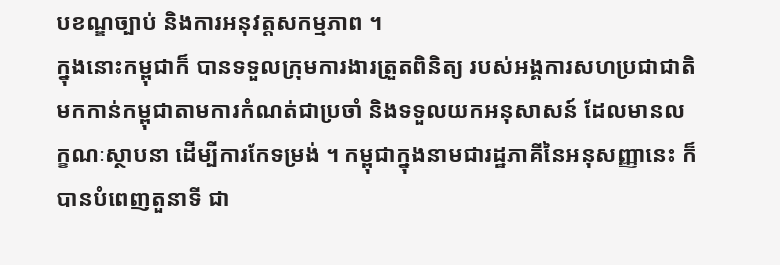បខណ្ឌច្បាប់ និងការអនុវត្តសកម្មភាព ។
ក្នុងនោះកម្ពុជាក៏ បានទទួលក្រុមការងារត្រួតពិនិត្យ របស់អង្គការសហប្រជាជាតិ មកកាន់កម្ពុជាតាមការកំណត់ជាប្រចាំ និងទទួលយកអនុសាសន៍ ដែលមានលក្ខណៈស្ថាបនា ដើម្បីការកែទម្រង់ ។ កម្ពុជាក្នុងនាមជារដ្ឋភាគីនៃអនុសញ្ញានេះ ក៏បានបំពេញតួនាទី ជា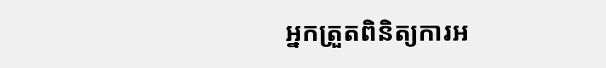អ្នកត្រួតពិនិត្យការអ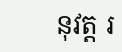នុវត្ត រ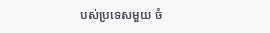បស់ប្រទេសមួយ ចំ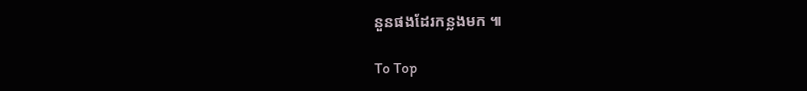នួនផងដែរកន្លងមក ៕

To Top